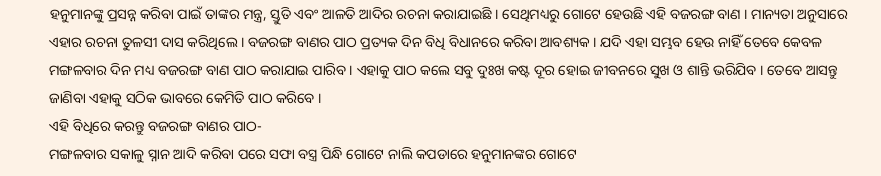ହନୁମାନଙ୍କୁ ପ୍ରସନ୍ନ କରିବା ପାଇଁ ତାଙ୍କର ମନ୍ତ୍ର, ସ୍ତୁତି ଏବଂ ଆଳତି ଆଦିର ରଚନା କରାଯାଇଛି । ସେଥିମଧ୍ୟରୁ ଗୋଟେ ହେଉଛି ଏହି ବଜରଙ୍ଗ ବାଣ । ମାନ୍ୟତା ଅନୁସାରେ ଏହାର ରଚନା ତୁଳସୀ ଦାସ କରିଥିଲେ । ବଜରଙ୍ଗ ବାଣର ପାଠ ପ୍ରତ୍ୟକ ଦିନ ବିଧି ବିଧାନରେ କରିବା ଆବଶ୍ୟକ । ଯଦି ଏହା ସମ୍ଭବ ହେଉ ନାହିଁ ତେବେ କେବଳ ମଙ୍ଗଳବାର ଦିନ ମଧ୍ୟ ବଜରଙ୍ଗ ବାଣ ପାଠ କରାଯାଇ ପାରିବ । ଏହାକୁ ପାଠ କଲେ ସବୁ ଦୁଃଖ କଷ୍ଟ ଦୂର ହୋଇ ଜୀବନରେ ସୁଖ ଓ ଶାନ୍ତି ଭରିଯିବ । ତେବେ ଆସନ୍ତୁ ଜାଣିବା ଏହାକୁ ସଠିକ ଭାବରେ କେମିତି ପାଠ କରିବେ ।
ଏହି ବିଧିରେ କରନ୍ତୁ ବଜରଙ୍ଗ ବାଣର ପାଠ-
ମଙ୍ଗଳବାର ସକାଳୁ ସ୍ନାନ ଆଦି କରିବା ପରେ ସଫା ବସ୍ତ୍ର ପିନ୍ଧି ଗୋଟେ ନାଲି କପଡାରେ ହନୁମାନଙ୍କର ଗୋଟେ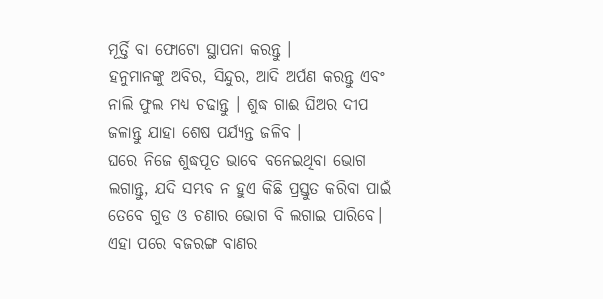ମୂର୍ତ୍ତି ବା ଫୋଟୋ ସ୍ଥାପନା କରନ୍ତୁ ।
ହନୁମାନଙ୍କୁ ଅବିର, ସିନ୍ଦୁର, ଆଦି ଅର୍ପଣ କରନ୍ତୁ ଏବଂ ନାଲି ଫୁଲ ମଧ୍ୟ ଚଢାନ୍ତୁ । ଶୁଦ୍ଧ ଗାଈ ଘିଅର ଦୀପ ଜଳାନ୍ତୁ ଯାହା ଶେଷ ପର୍ଯ୍ୟନ୍ତ ଜଳିବ ।
ଘରେ ନିଜେ ଶୁଦ୍ଧପୂତ ଭାବେ ବନେଇଥିବା ଭୋଗ ଲଗାନ୍ତୁ, ଯଦି ସମ୍ଭବ ନ ହୁଏ କିଛି ପ୍ରସ୍ତୁତ କରିବା ପାଇଁ ତେବେ ଗୁଡ ଓ ଚଣାର ଭୋଗ ବି ଲଗାଇ ପାରିବେ।
ଏହା ପରେ ବଜରଙ୍ଗ ବାଣର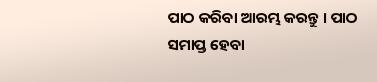ପାଠ କରିବା ଆରମ୍ଭ କରନ୍ତୁ । ପାଠ ସମାପ୍ତ ହେବା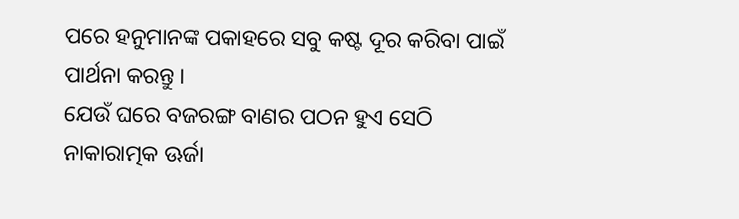ପରେ ହନୁମାନଙ୍କ ପକାହରେ ସବୁ କଷ୍ଟ ଦୂର କରିବା ପାଇଁ ପାର୍ଥନା କରନ୍ତୁ ।
ଯେଉଁ ଘରେ ବଜରଙ୍ଗ ବାଣର ପଠନ ହୁଏ ସେଠି ନାକାରାତ୍ମକ ଊର୍ଜା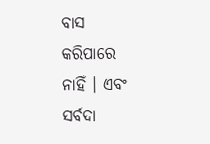ବାସ କରିପାରେ ନାହିଁ । ଏବଂ ସର୍ବଦା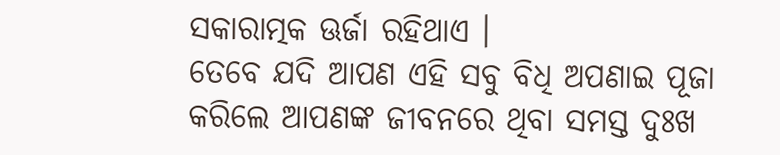ସକାରାତ୍ମକ ଊର୍ଜା ରହିଥାଏ ।
ତେବେ ଯଦି ଆପଣ ଏହି ସବୁ ବିଧି ଅପଣାଇ ପୂଜା କରିଲେ ଆପଣଙ୍କ ଜୀବନରେ ଥିବା ସମସ୍ତ ଦୁଃଖ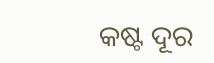କଷ୍ଟ ଦୂର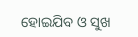ହୋଇଯିବ ଓ ସୁଖ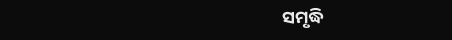ସମୃଦ୍ଧି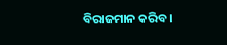ବିରାଜମାନ କରିବ ।